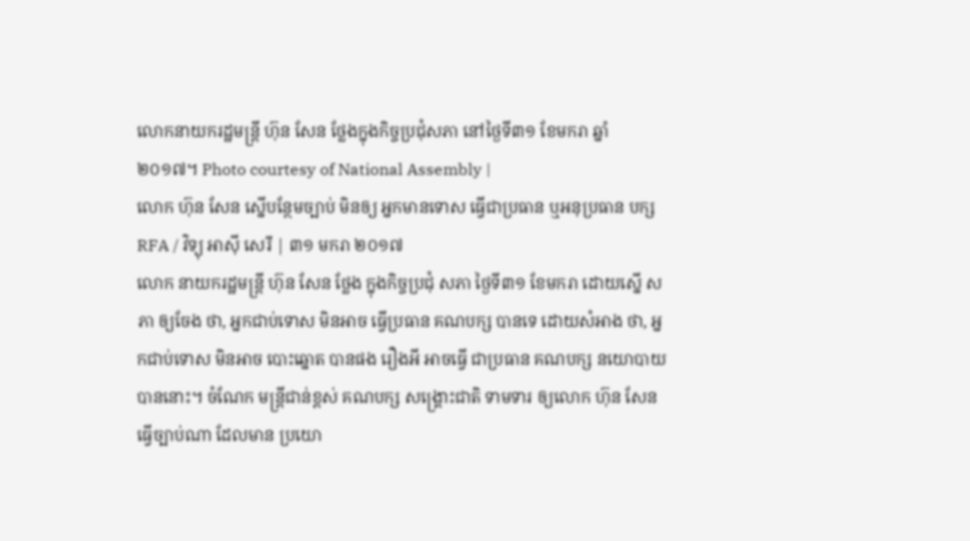លោកនាយករដ្ឋមន្ត្រី ហ៊ុន សែន ថ្លែងក្នុងកិច្ចប្រជុំសភា នៅថ្ងៃទី៣១ ខែមករា ឆ្នាំ២០១៧។ Photo courtesy of National Assembly |
លោក ហ៊ុន សែន ស្នើបន្ថែមច្បាប់ មិនឲ្យ អ្នកមានទោស ធ្វើជាប្រធាន ឬអនុប្រធាន បក្ស
RFA / វិទ្យុ អាស៊ី សេរី | ៣១ មករា ២០១៧
លោក នាយករដ្ឋមន្ត្រី ហ៊ុន សែន ថ្លែង ក្នុងកិច្ចប្រជុំ សភា ថ្ងៃទី៣១ ខែមករា ដោយស្នើ សភា ឲ្យចែង ថា, អ្នកជាប់ទោស មិនអាច ធ្វើប្រធាន គណបក្ស បានទេ ដោយសំអាង ថា, អ្នកជាប់ទោស មិនអាច បោះឆ្នោត បានផង រឿងអី អាចធ្វើ ជាប្រធាន គណបក្ស នយោបាយ បាននោះ។ ចំណែក មន្ត្រីជាន់ខ្ពស់ គណបក្ស សង្គ្រោះជាតិ ទាមទារ ឲ្យលោក ហ៊ុន សែន ធ្វើច្បាប់ណា ដែលមាន ប្រយោ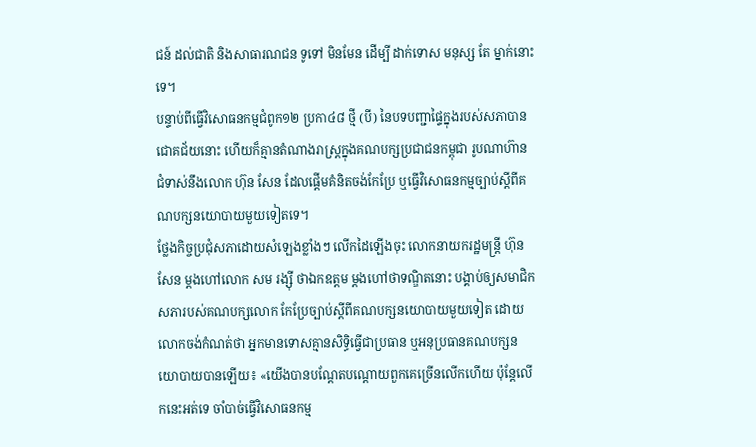ជន៍ ដល់ជាតិ និងសាធារណជន ទូទៅ មិនមែន ដើម្បី ដាក់ទោស មនុស្ស តែ ម្នាក់នោះទេ។
បន្ទាប់ពីធ្វើវិសោធនកម្មជំពូក១២ ប្រកា៤៨ ថ្មី (បី) នៃបទបញ្ជាផ្ទៃក្នុងរបស់សភាបានជោគជ័យនោះ ហើយក៏គ្មានតំណាងរាស្ត្រក្នុងគណបក្សប្រជាជនកម្ពុជា រូបណាហ៊ានជំទាស់នឹងលោក ហ៊ុន សែន ដែលផ្ដើមគំនិតចង់កែប្រែ ឬធ្វើវិសោធនកម្មច្បាប់ស្ដីពីគណបក្សនយោបាយមួយទៀតទេ។
ថ្លែងកិច្ចប្រជុំសភាដោយសំឡេងខ្លាំងៗ លើកដៃឡើងចុះ លោកនាយករដ្ឋមន្ត្រី ហ៊ុន សែន ម្តងហៅលោក សម រង្ស៊ី ថាឯកឧត្តម ម្តងហៅថាទណ្ឌិតនោះ បង្គាប់ឲ្យសមាជិកសភារបស់គណបក្សលោក កែប្រែច្បាប់ស្ដីពីគណបក្សនយោបាយមួយទៀត ដោយលោកចង់កំណត់ថា អ្នកមានទោសគ្មានសិទ្ធិធ្វើជាប្រធាន ឬអនុប្រធានគណបក្សនយោបាយបានឡើយ៖ «យើងបានបណ្តែតបណ្តោយពួកគេច្រើនលើកហើយ ប៉ុន្តែលើកនេះអត់ទេ ចាំបាច់ធ្វើវិសោធនកម្ម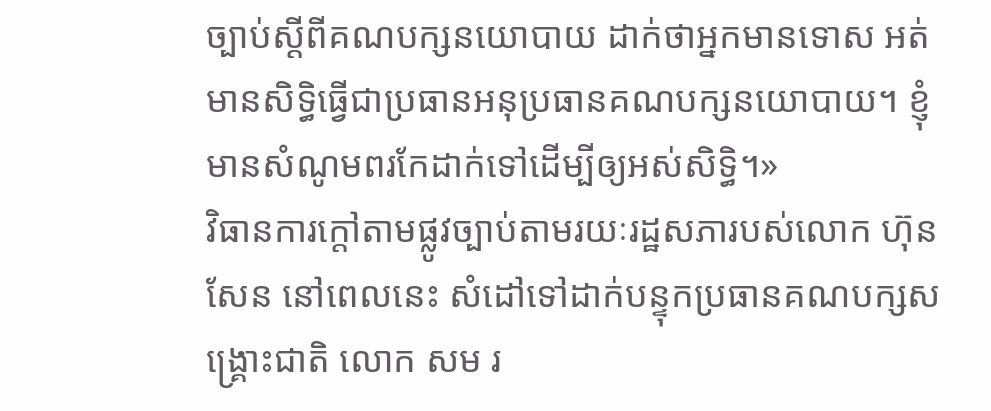ច្បាប់ស្ដីពីគណបក្សនយោបាយ ដាក់ថាអ្នកមានទោស អត់មានសិទ្ធិធ្វើជាប្រធានអនុប្រធានគណបក្សនយោបាយ។ ខ្ញុំមានសំណូមពរកែដាក់ទៅដើម្បីឲ្យអស់សិទ្ធិ។»
វិធានការក្តៅតាមផ្លូវច្បាប់តាមរយៈរដ្ឋសភារបស់លោក ហ៊ុន សែន នៅពេលនេះ សំដៅទៅដាក់បន្ទុកប្រធានគណបក្សសង្គ្រោះជាតិ លោក សម រ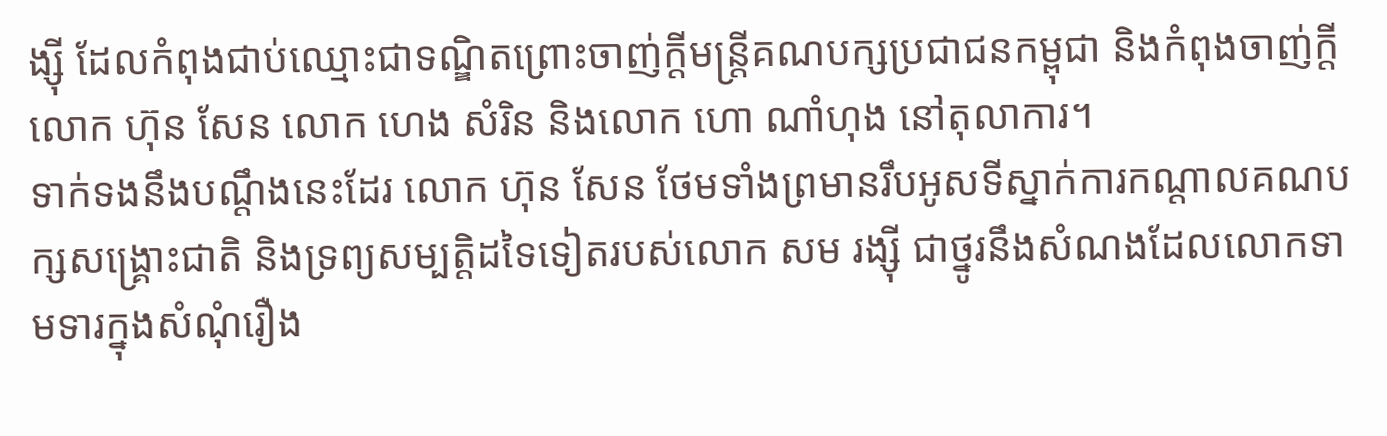ង្ស៊ី ដែលកំពុងជាប់ឈ្មោះជាទណ្ឌិតព្រោះចាញ់ក្តីមន្ត្រីគណបក្សប្រជាជនកម្ពុជា និងកំពុងចាញ់ក្តីលោក ហ៊ុន សែន លោក ហេង សំរិន និងលោក ហោ ណាំហុង នៅតុលាការ។
ទាក់ទងនឹងបណ្ដឹងនេះដែរ លោក ហ៊ុន សែន ថែមទាំងព្រមានរឹបអូសទីស្នាក់ការកណ្ដាលគណបក្សសង្គ្រោះជាតិ និងទ្រព្យសម្បត្តិដទៃទៀតរបស់លោក សម រង្ស៊ី ជាថ្នូរនឹងសំណងដែលលោកទាមទារក្នុងសំណុំរឿង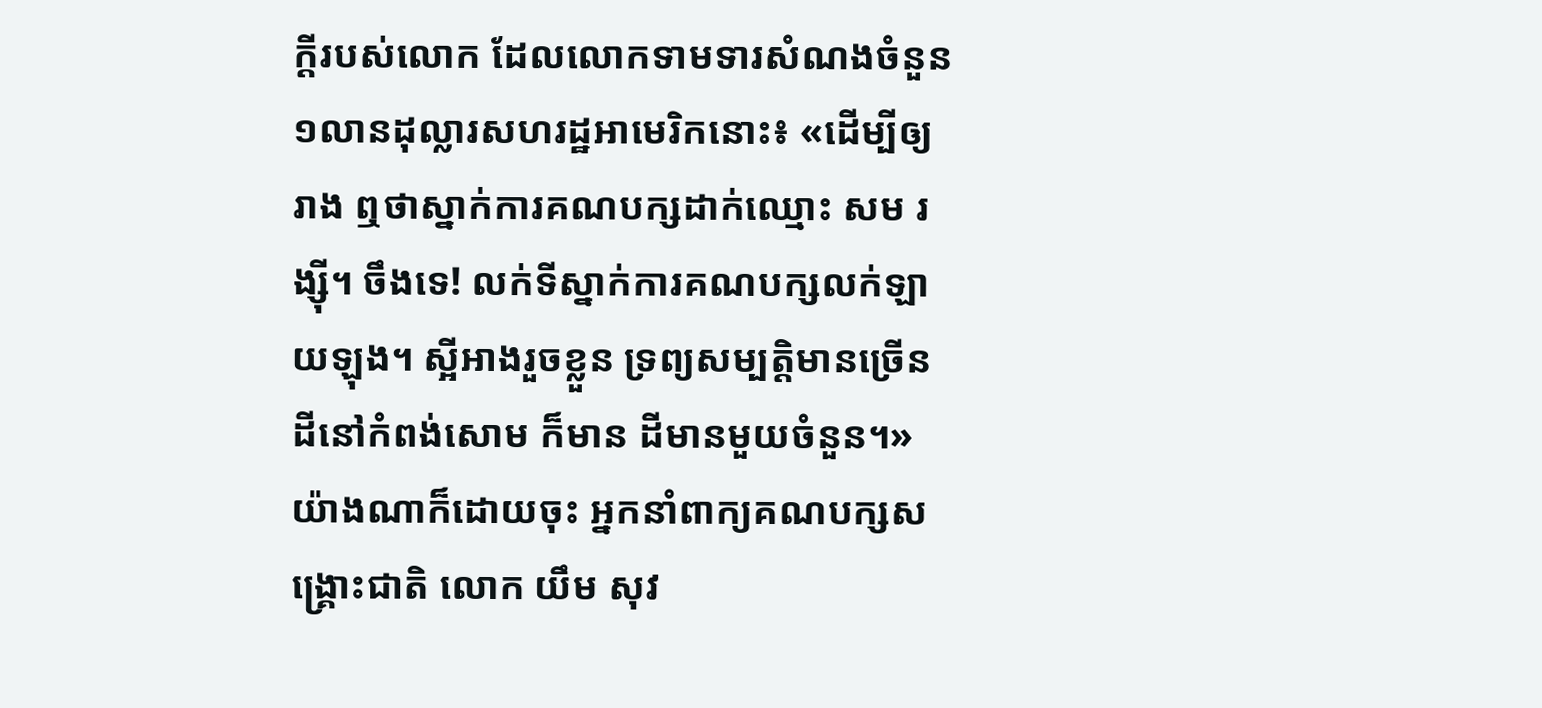ក្ដីរបស់លោក ដែលលោកទាមទារសំណងចំនួន ១លានដុល្លារសហរដ្ឋអាមេរិកនោះ៖ «ដើម្បីឲ្យរាង ឮថាស្នាក់ការគណបក្សដាក់ឈ្មោះ សម រង្ស៊ី។ ចឹងទេ! លក់ទីស្នាក់ការគណបក្សលក់ឡាយឡុង។ ស្អីអាងរួចខ្លួន ទ្រព្យសម្បត្តិមានច្រើន ដីនៅកំពង់សោម ក៏មាន ដីមានមួយចំនួន។»
យ៉ាងណាក៏ដោយចុះ អ្នកនាំពាក្យគណបក្សសង្គ្រោះជាតិ លោក យឹម សុវ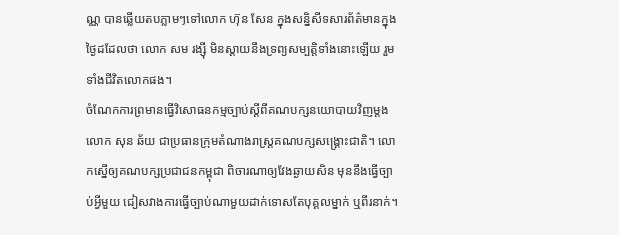ណ្ណ បានឆ្លើយតបភ្លាមៗទៅលោក ហ៊ុន សែន ក្នុងសន្និសីទសារព័ត៌មានក្នុងថ្ងៃដដែលថា លោក សម រង្ស៊ី មិនស្ដាយនឹងទ្រព្យសម្បត្តិទាំងនោះឡើយ រួមទាំងជីវិតលោកផង។
ចំណែកការព្រមានធ្វើវិសោធនកម្មច្បាប់ស្ដីពីគណបក្សនយោបាយវិញម្តង លោក សុន ឆ័យ ជាប្រធានក្រុមតំណាងរាស្ត្រគណបក្សសង្គ្រោះជាតិ។ លោកស្នើឲ្យគណបក្សប្រជាជនកម្ពុជា ពិចារណាឲ្យវែងឆ្ងាយសិន មុននឹងធ្វើច្បាប់អ្វីមួយ ជៀសវាងការធ្វើច្បាប់ណាមួយដាក់ទោសតែបុគ្គលម្នាក់ ឬពីរនាក់។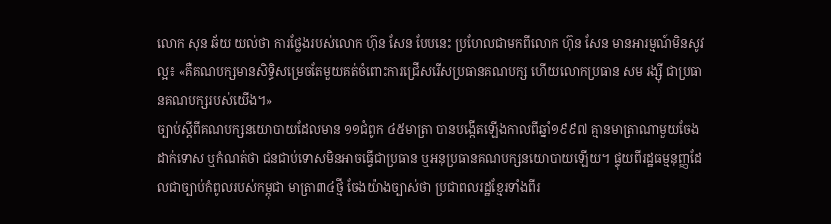លោក សុន ឆ័យ យល់ថា ការថ្លែងរបស់លោក ហ៊ុន សែន បែបនេះ ប្រហែលជាមកពីលោក ហ៊ុន សែន មានអារម្មណ៍មិនសូវល្អ៖ «គឺគណបក្សមានសិទ្ធិសម្រេចតែមួយគត់ចំពោះការជ្រើសរើសប្រធានគណបក្ស ហើយលោកប្រធាន សម រង្ស៊ី ជាប្រធានគណបក្សរបស់យើង។»
ច្បាប់ស្ដីពីគណបក្សនយោបាយដែលមាន ១១ជំពូក ៤៥មាត្រា បានបង្កើតឡើងកាលពីឆ្នាំ១៩៩៧ គ្មានមាត្រាណាមួយចែងដាក់ទោស ឬកំណត់ថា ជនជាប់ទោសមិនអាចធ្វើជាប្រធាន ឬអនុប្រធានគណបក្សនយោបាយឡើយ។ ផ្ទុយពីរដ្ឋធម្មនុញ្ញដែលជាច្បាប់កំពូលរបស់កម្ពុជា មាត្រា៣៤ថ្មី ចែងយ៉ាងច្បាស់ថា ប្រជាពលរដ្ឋខ្មែរទាំងពីរ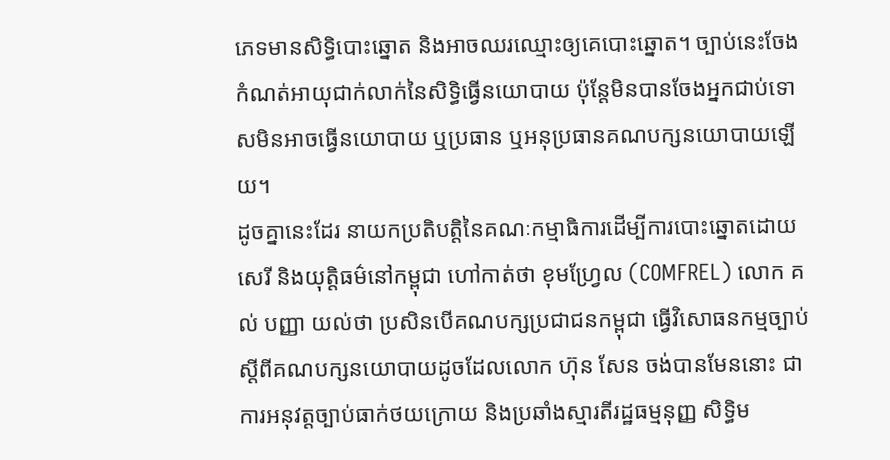ភេទមានសិទ្ធិបោះឆ្នោត និងអាចឈរឈ្មោះឲ្យគេបោះឆ្នោត។ ច្បាប់នេះចែងកំណត់អាយុជាក់លាក់នៃសិទ្ធិធ្វើនយោបាយ ប៉ុន្តែមិនបានចែងអ្នកជាប់ទោសមិនអាចធ្វើនយោបាយ ឬប្រធាន ឬអនុប្រធានគណបក្សនយោបាយឡើយ។
ដូចគ្នានេះដែរ នាយកប្រតិបត្តិនៃគណៈកម្មាធិការដើម្បីការបោះឆ្នោតដោយសេរី និងយុត្តិធម៌នៅកម្ពុជា ហៅកាត់ថា ខុមហ្វ្រែល (COMFREL) លោក គល់ បញ្ញា យល់ថា ប្រសិនបើគណបក្សប្រជាជនកម្ពុជា ធ្វើវិសោធនកម្មច្បាប់ស្ដីពីគណបក្សនយោបាយដូចដែលលោក ហ៊ុន សែន ចង់បានមែននោះ ជាការអនុវត្តច្បាប់ធាក់ថយក្រោយ និងប្រឆាំងស្មារតីរដ្ឋធម្មនុញ្ញ សិទ្ធិម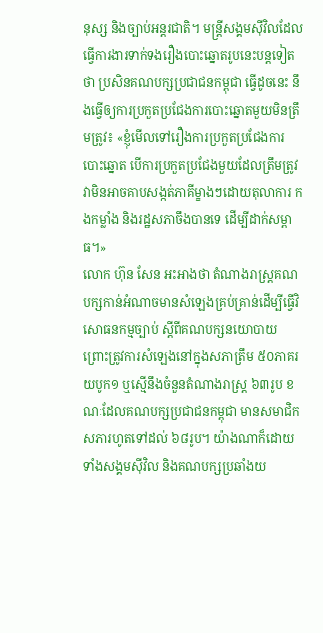នុស្ស និងច្បាប់អន្តរជាតិ។ មន្ត្រីសង្គមស៊ីវិលដែលធ្វើការងារទាក់ទងរឿងបោះឆ្នោតរូបនេះបន្តទៀតថា ប្រសិនគណបក្សប្រជាជនកម្ពុជា ធ្វើដូចនេះ នឹងធ្វើឲ្យការប្រកួតប្រជែងការបោះឆ្នោតមួយមិនត្រឹមត្រូវ៖ «ខ្ញុំមើលទៅរឿងការប្រកួតប្រជែងការបោះឆ្នោត បើការប្រកួតប្រជែងមួយដែលត្រឹមត្រូវ វាមិនអាចគាបសង្កត់ភាគីម្ខាងៗដោយតុលាការ កងកម្លាំង និងរដ្ឋសភាចឹងបានទេ ដើម្បីដាក់សម្ពាធ។»
លោក ហ៊ុន សែន អះអាងថា តំណាងរាស្ត្រគណបក្សកាន់អំណាចមានសំឡេងគ្រប់គ្រាន់ដើម្បីធ្វើវិសោធនកម្មច្បាប់ ស្ដីពីគណបក្សនយោបាយ ព្រោះត្រូវការសំឡេងនៅក្នុងសភាត្រឹម ៥០ភាគរយបូក១ ឬស្មើនឹងចំនួនតំណាងរាស្ត្រ ៦៣រូប ខណៈដែលគណបក្សប្រជាជនកម្ពុជា មានសមាជិកសភារហូតទៅដល់ ៦៨រូប។ យ៉ាងណាក៏ដោយ ទាំងសង្គមស៊ីវិល និងគណបក្សប្រឆាំងយ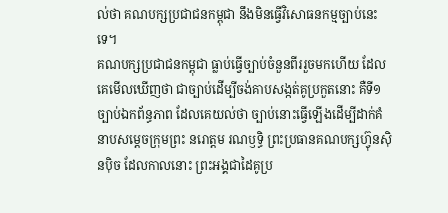ល់ថា គណបក្សប្រជាជនកម្ពុជា នឹងមិនធ្វើវិសោធនកម្មច្បាប់នេះទេ។
គណបក្សប្រជាជនកម្ពុជា ធ្លាប់ធ្វើច្បាប់ចំនួនពីររួចមកហើយ ដែលគេមើលឃើញថា ជាច្បាប់ដើម្បីចង់គាបសង្កត់គូប្រកួតនោះ គឺទី១ ច្បាប់ឯកព័ន្ធភាព ដែលគេយល់ថា ច្បាប់នោះធ្វើឡើងដើម្បីដាក់គំនាបសម្ដេចក្រុមព្រះ នរោត្ដម រណឫទ្ធិ ព្រះប្រធានគណបក្សហ៊្វុនស៊ិនប៉ិច ដែលកាលនោះ ព្រះអង្គជាដៃគូប្រ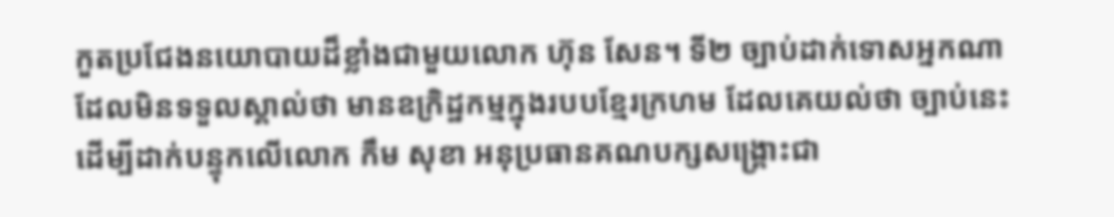កួតប្រជែងនយោបាយដ៏ខ្លាំងជាមួយលោក ហ៊ុន សែន។ ទី២ ច្បាប់ដាក់ទោសអ្នកណាដែលមិនទទួលស្គាល់ថា មានឧក្រិដ្ឋកម្មក្នុងរបបខ្មែរក្រហម ដែលគេយល់ថា ច្បាប់នេះដើម្បីដាក់បន្ទុកលើលោក កឹម សុខា អនុប្រធានគណបក្សសង្គ្រោះជា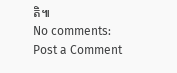តិ៕
No comments:
Post a Comment